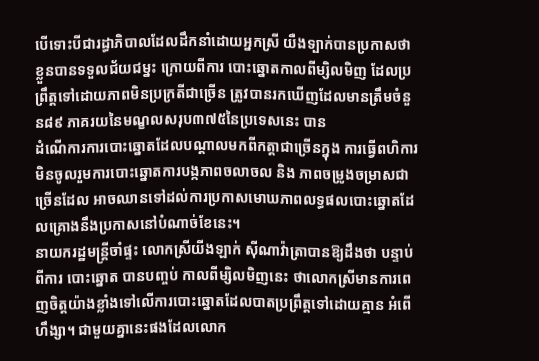បើទោះបីជារដ្ធាភិបាលដែលដឹកនាំដោយអ្នកស្រី យឺងទ្បាក់បានប្រកាសថាខ្លួនបានទទួលជ័យជម្នះ ក្រោយពីការ បោះឆ្នោតកាលពីម្សិលមិញ ដែលប្រព្រឹត្តទៅដោយភាពមិនប្រក្រតីជាច្រើន ត្រូវបានរកឃើញដែលមានត្រឹមចំនួន៨៩ ភាគរយនៃមណ្ខលសរុប៣៧៥នៃប្រទេសនេះ បាន
ដំណើការការបោះឆ្នោតដែលបណ្តាលមកពីកត្តាជាច្រើនក្នុង ការធ្វើពហិការមិនចូលរួមការបោះឆ្នោតការបង្កភាពចលាចល និង ភាពចម្រូងចម្រាសជាច្រើនដែល អាចឈានទៅដល់ការប្រកាសមោឃភាពលទ្ធផលបោះឆ្នោតដែលគ្រោងនឹងប្រកាសនៅបំណាច់ខែនេះ។
នាយករដ្ឋមន្ត្រីចាំផ្ទះ លោកស្រីយីងឡាក់ ស៊ីណាវ៉ាត្រាបានឱ្យដឹងថា បន្ទាប់ពីការ បោះឆ្នោត បានបញ្ចប់ កាលពីម្សិលមិញនេះ ថាលោកស្រីមានការពេញចិត្តយ៉ាងខ្លាំងទៅលើការបោះឆ្នោតដែលបាតប្រព្រឹត្តទៅដោយគ្មាន អំពើហឹង្សា។ ជាមួយគ្នានេះផងដែលលោក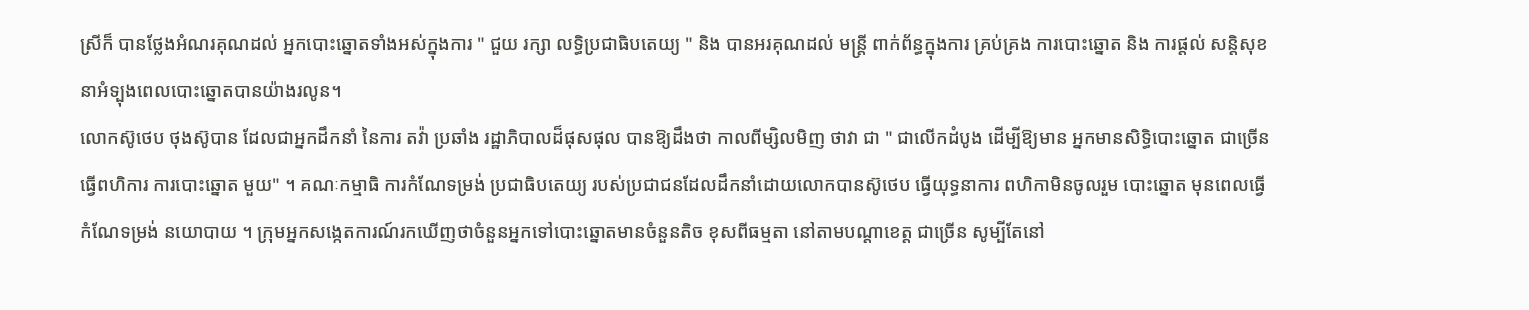ស្រីក៏ បានថ្លែងអំណរគុណដល់ អ្នកបោះឆ្នោតទាំងអស់ក្នុងការ " ជួយ រក្សា លទ្ធិប្រជាធិបតេយ្យ " និង បានអរគុណដល់ មន្ត្រី ពាក់ព័ន្ធក្នុងការ គ្រប់គ្រង ការបោះឆ្នោត និង ការផ្តល់ សន្តិសុខ នាអំទ្បុងពេលបោះឆ្នោតបានយ៉ាងរលូន។
លោកស៊ូថេប ថុងស៊ូបាន ដែលជាអ្នកដឹកនាំ នៃការ តវ៉ា ប្រឆាំង រដ្ឋាភិបាលដ៏ផុសផុល បានឱ្យដឹងថា កាលពីម្សិលមិញ ថាវា ជា " ជាលើកដំបូង ដើម្បីឱ្យមាន អ្នកមានសិទ្ធិបោះឆ្នោត ជាច្រើន ធ្វើពហិការ ការបោះឆ្នោត មួយ" ។ គណៈកម្មាធិ ការកំណែទម្រង់ ប្រជាធិបតេយ្យ របស់ប្រជាជនដែលដឹកនាំដោយលោកបានស៊ូថេប ធ្វើយុទ្ធនាការ ពហិកាមិនចូលរួម បោះឆ្នោត មុនពេលធ្វើ កំណែទម្រង់ នយោបាយ ។ ក្រុមអ្នកសងេ្កតការណ៍រកឃើញថាចំនួនអ្នកទៅបោះឆ្នោតមានចំនួនតិច ខុសពីធម្មតា នៅតាមបណ្តាខេត្ត ជាច្រើន សូម្បីតែនៅ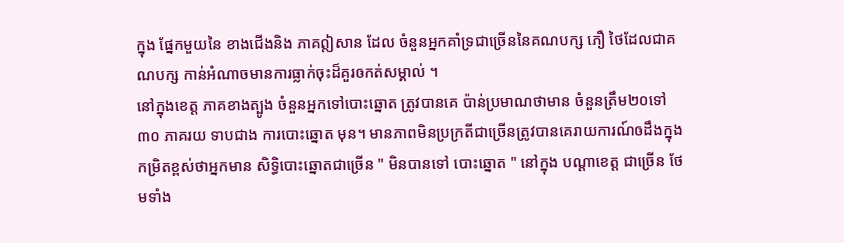ក្នុង ផ្នែកមួយនៃ ខាងជើងនិង ភាគឦសាន ដែល ចំនួនអ្នកគាំទ្រជាច្រើននៃគណបក្ស ភឿ ថៃដែលជាគណបក្ស កាន់អំណាចមានការធ្លាក់ចុះដ៏គួរឲកត់សម្គាល់ ។
នៅក្នុងខេត្ត ភាគខាងត្បូង ចំនួនអ្នកទៅបោះឆ្នោត ត្រូវបានគេ ប៉ាន់ប្រមាណថាមាន ចំនួនត្រឹម២០ទៅ៣០ ភាគរយ ទាបជាង ការបោះឆ្នោត មុន។ មានភាពមិនប្រក្រតីជាច្រើនត្រូវបានគេរាយការណ៍ឲដឹងក្នុងកម្រិតខ្ពស់ថាអ្នកមាន សិទ្ធិបោះឆ្នោតជាច្រើន " មិនបានទៅ បោះឆ្នោត " នៅក្នុង បណ្តាខេត្ត ជាច្រើន ថែមទាំង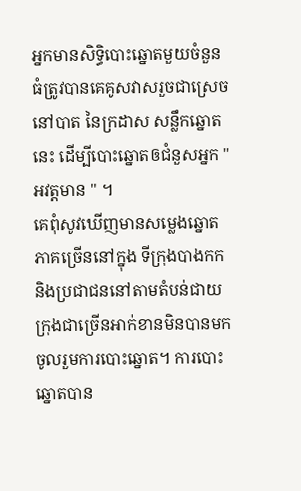អ្នកមានសិទ្ធិបោះឆ្នោតមួយចំនួនធំត្រូវបានគេគូសវាសរួចជាស្រេច នៅបាត នៃក្រដាស សន្លឹកឆ្នោត នេះ ដើម្បីបោះឆ្នោតឲជំនួសអ្នក " អវត្តមាន " ។
គេពុំសូវឃើញមានសម្លេងឆ្នោត ភាគច្រើននៅក្នុង ទីក្រុងបាងកក និងប្រជាជននៅតាមតំបន់ជាយក្រុងជាច្រើនអាក់ខានមិនបានមកចូលរួមការបោះឆ្នោត។ ការបោះឆ្នោតបាន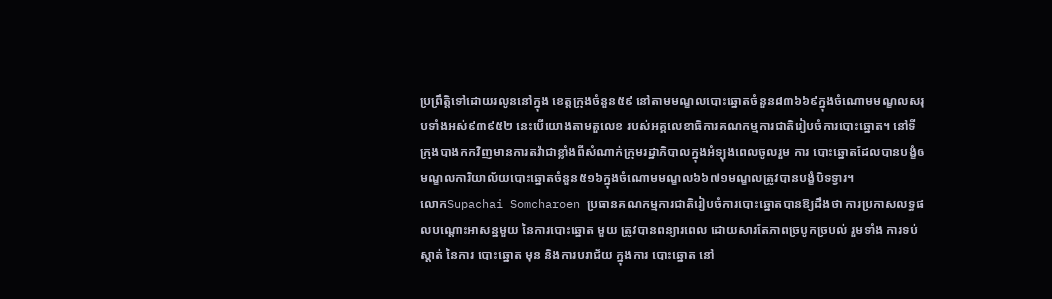ប្រព្រឹត្តិទៅដោយរលូននៅក្នុង ខេត្តក្រុងចំនួន៥៩ នៅតាមមណ្ខលបោះឆ្នោតចំនួន៨៣៦៦៩ក្នុងចំណោមមណ្ខលសរុបទាំងអស់៩៣៩៥២ នេះបើយោងតាមតួលេខ របស់អគ្គលេខាធិការគណកម្មការជាតិរៀបចំការបោះឆ្នោត។ នៅទីក្រុងបាងកកវិញមានការតវ៉ាជាខ្លាំងពីសំណាក់ក្រុមរដ្ឋាភិបាលក្នុងអំទ្បុងពេលចូលរួម ការ បោះឆ្នោតដែលបានបង្ខំឲមណ្ខលការិយាល័យបោះឆ្នោតចំនួន៥១៦ក្នុងចំណោមមណ្ខល៦៦៧១មណ្ខលត្រូវបានបង្ខំបិទទ្វារ។
លោកSupachai Somcharoen ប្រធានគណកម្មការជាតិរៀបចំការបោះឆ្នោតបានឱ្យដឹងថា ការប្រកាសលទ្ធផលបណ្តោះអាសន្នមួយ នៃការបោះឆ្នោត មួយ ត្រូវបានពន្យារពេល ដោយសារតែភាពច្របូកច្របល់ រួមទាំង ការទប់ស្ដាត់ នៃការ បោះឆ្នោត មុន និងការបរាជ័យ ក្នុងការ បោះឆ្នោត នៅ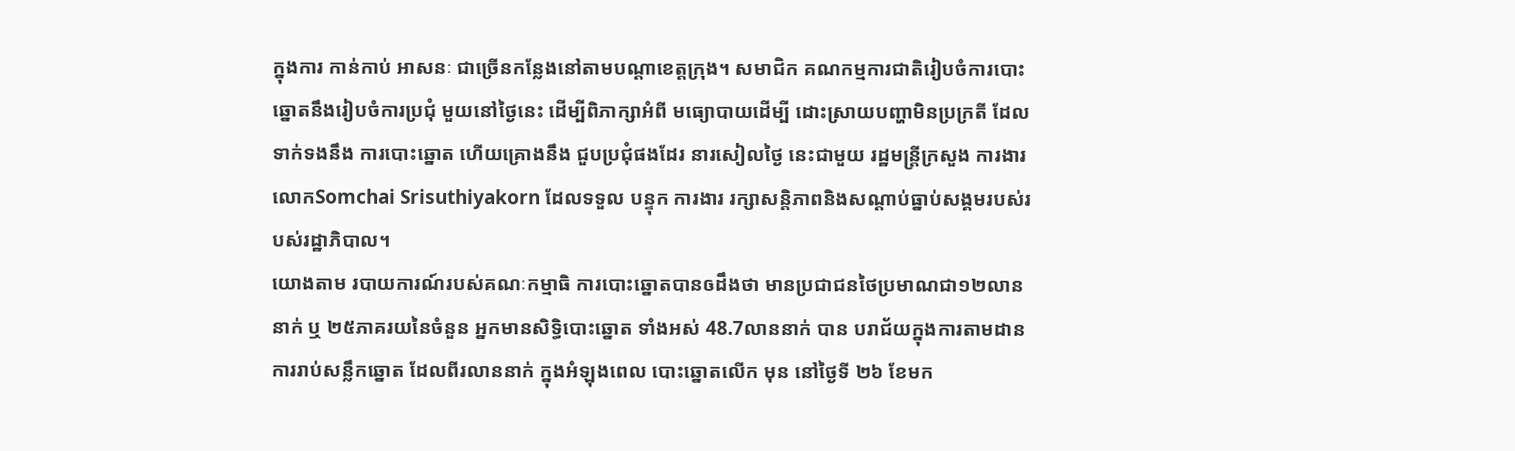ក្នុងការ កាន់កាប់ អាសនៈ ជាច្រើនកន្លែងនៅតាមបណ្តាខេត្តក្រុង។ សមាជិក គណកម្មការជាតិរៀបចំការបោះឆ្នោតនឹងរៀបចំការប្រជុំ មួយនៅថ្ងៃនេះ ដើម្បីពិភាក្សាអំពី មធ្យោបាយដើម្បី ដោះស្រាយបញ្ហាមិនប្រក្រតី ដែលទាក់ទងនឹង ការបោះឆ្នោត ហើយគ្រោងនឹង ជួបប្រជុំផងដែរ នារសៀលថ្ងៃ នេះជាមួយ រដ្ឋមន្ត្រីក្រសួង ការងារ លោកSomchai Srisuthiyakorn ដែលទទួល បន្ទុក ការងារ រក្សាសន្តិភាពនិងសណ្តាប់ធ្នាប់សង្គមរបស់របស់រដ្ឋាភិបាល។
យោងតាម របាយការណ៍របស់គណៈកម្មាធិ ការបោះឆ្នោតបានឲដឹងថា មានប្រជាជនថៃប្រមាណជា១២លាននាក់ ឬ ២៥ភាគរយនៃចំនួន អ្នកមានសិទ្ធិបោះឆ្នោត ទាំងអស់ 48.7លាននាក់ បាន បរាជ័យក្នុងការតាមដានការរាប់សន្លឹកឆ្នោត ដែលពីរលាននាក់ ក្នុងអំឡុងពេល បោះឆ្នោតលើក មុន នៅថ្ងៃទី ២៦ ខែមក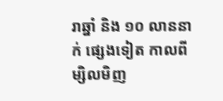រាឆ្នាំ និង ១០ លាននាក់ ផ្សេងទៀត កាលពីម្សិលមិញ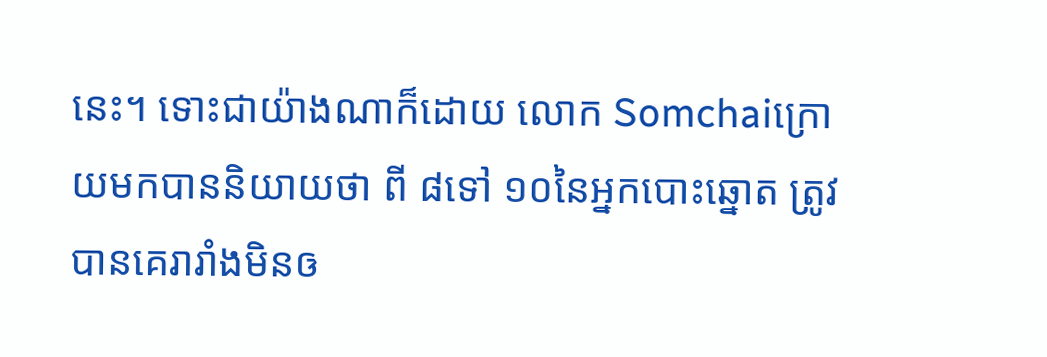នេះ។ ទោះជាយ៉ាងណាក៏ដោយ លោក Somchaiក្រោយមកបាននិយាយថា ពី ៨ទៅ ១០នៃអ្នកបោះឆ្នោត ត្រូវបានគេរារាំងមិនឲ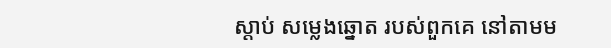ស្តាប់ សម្លេងឆ្នោត របស់ពួកគេ នៅតាមម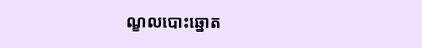ណ្ខលបោះឆ្នោត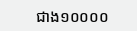ជាង១០០០០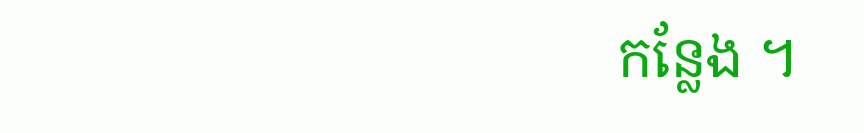កន្លែង ។